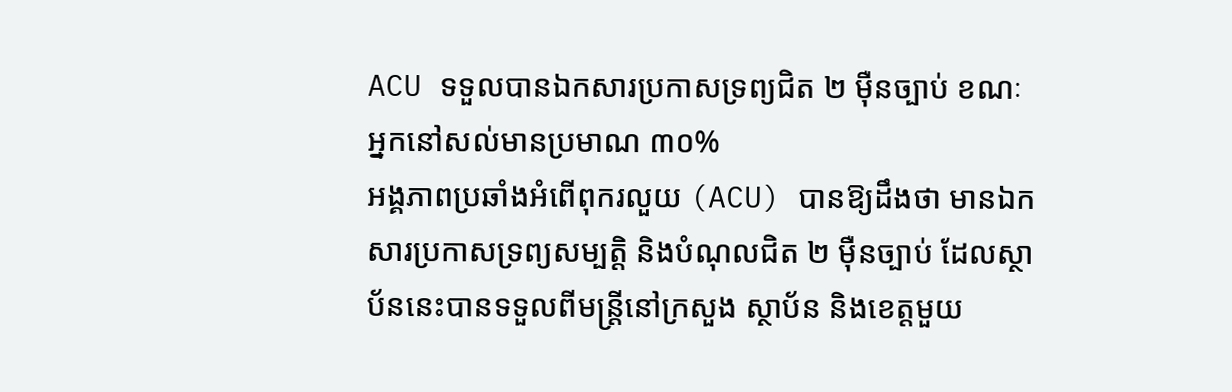ACU ទទួលបានឯកសារប្រកាសទ្រព្យជិត ២ ម៉ឺនច្បាប់ ខណៈអ្នកនៅសល់មានប្រមាណ ៣០%
អង្គភាពប្រឆាំងអំពើពុករលួយ (ACU) បានឱ្យដឹងថា មានឯកសារប្រកាសទ្រព្យសម្បត្តិ និងបំណុលជិត ២ ម៉ឺនច្បាប់ ដែលស្ថាប័ននេះបានទទួលពីមន្ត្រីនៅក្រសួង ស្ថាប័ន និងខេត្តមួយ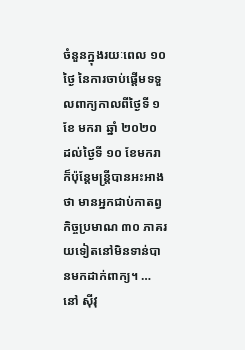ចំនួនក្នុងរយៈពេល ១០ ថ្ងៃ នៃការចាប់ផ្តើមទទួលពាក្យកាលពីថ្ងៃទី ១ ខែ មករា ឆ្នាំ ២០២០ ដល់ថ្ងៃទី ១០ ខែមករា ក៏ប៉ុន្តែមន្ត្រីបានអះអាងថា មានអ្នកជាប់កាតព្វកិច្ចប្រមាណ ៣០ ភាគរយទៀតនៅមិនទាន់បានមកដាក់ពាក្យ។ …
នៅ ស៊ីវុ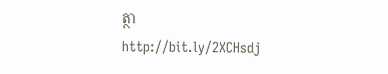ត្ថា
http://bit.ly/2XCHsdj